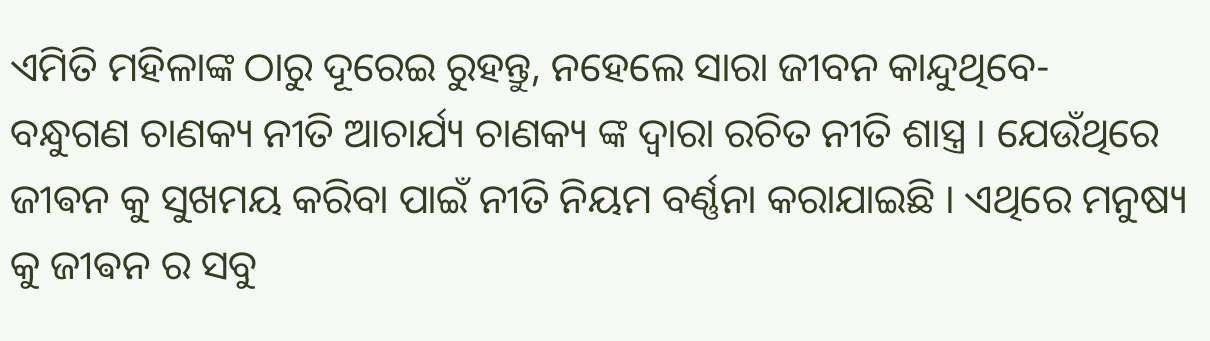ଏମିତି ମହିଳାଙ୍କ ଠାରୁ ଦୂରେଇ ରୁହନ୍ତୁ, ନହେଲେ ସାରା ଜୀବନ କାନ୍ଦୁଥିବେ-
ବନ୍ଧୁଗଣ ଚାଣକ୍ୟ ନୀତି ଆଚାର୍ଯ୍ୟ ଚାଣକ୍ୟ ଙ୍କ ଦ୍ୱାରା ରଚିତ ନୀତି ଶାସ୍ତ୍ର । ଯେଉଁଥିରେ ଜୀଵନ କୁ ସୁଖମୟ କରିବା ପାଇଁ ନୀତି ନିୟମ ବର୍ଣ୍ଣନା କରାଯାଇଛି । ଏଥିରେ ମନୁଷ୍ୟ କୁ ଜୀଵନ ର ସବୁ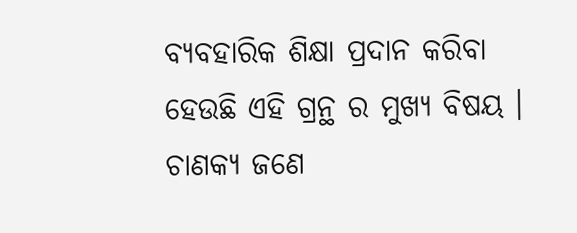ବ୍ୟବହାରିକ ଶିକ୍ଷା ପ୍ରଦାନ କରିବା ହେଉଛି ଏହି ଗ୍ରନ୍ଥ ର ମୁଖ୍ୟ ବିଷୟ ।
ଚାଣକ୍ୟ ଜଣେ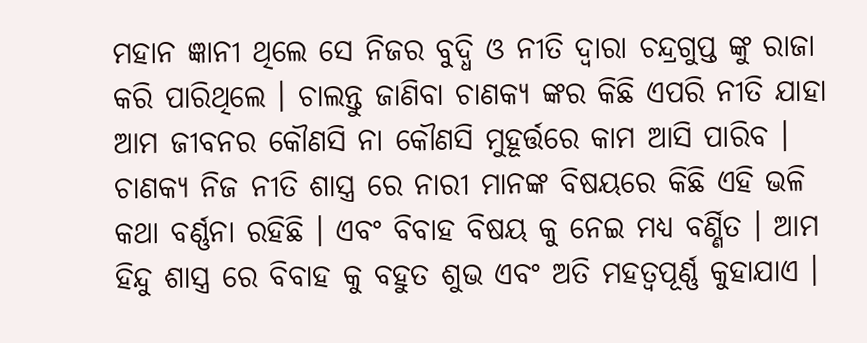ମହାନ ଜ୍ଞାନୀ ଥିଲେ ସେ ନିଜର ବୁଦ୍ଧି ଓ ନୀତି ଦ୍ୱାରା ଚନ୍ଦ୍ରଗୁପ୍ତ ଙ୍କୁ ରାଜା କରି ପାରିଥିଲେ । ଚାଲନ୍ତୁ ଜାଣିବା ଚାଣକ୍ୟ ଙ୍କର କିଛି ଏପରି ନୀତି ଯାହା ଆମ ଜୀବନର କୌଣସି ନା କୌଣସି ମୁହୂର୍ତ୍ତରେ କାମ ଆସି ପାରିବ ।
ଚାଣକ୍ୟ ନିଜ ନୀତି ଶାସ୍ତ୍ର ରେ ନାରୀ ମାନଙ୍କ ବିଷୟରେ କିଛି ଏହି ଭଳି କଥା ବର୍ଣ୍ଣନା ରହିଛି । ଏବଂ ବିବାହ ବିଷୟ କୁ ନେଇ ମଧ୍ୟ ବର୍ଣ୍ଣିତ । ଆମ ହିନ୍ଦୁ ଶାସ୍ତ୍ର ରେ ବିବାହ କୁ ବହୁତ ଶୁଭ ଏବଂ ଅତି ମହତ୍ୱପୂର୍ଣ୍ଣ କୁହାଯାଏ ।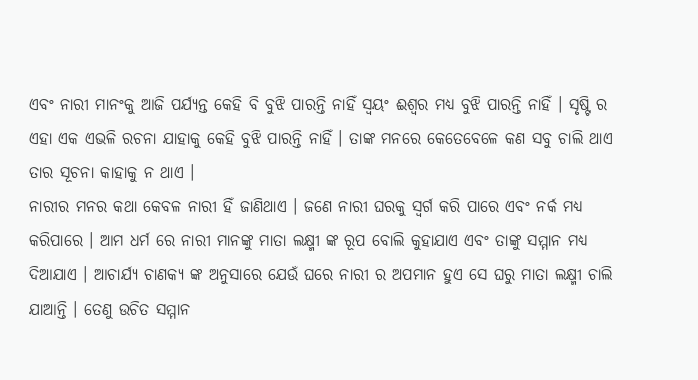ଏବଂ ନାରୀ ମାନଂକୁ ଆଜି ପର୍ଯ୍ୟନ୍ତ କେହି ବି ବୁଝି ପାରନ୍ତି ନାହିଁ ସ୍ଵୟଂ ଈଶ୍ୱର ମଧ୍ୟ ବୁଝି ପାରନ୍ତି ନାହିଁ । ସୃଷ୍ଟି ର ଏହା ଏକ ଏଭଳି ରଚନା ଯାହାକୁ କେହି ବୁଝି ପାରନ୍ତି ନାହିଁ । ତାଙ୍କ ମନରେ କେତେବେଳେ କଣ ସବୁ ଚାଲି ଥାଏ ତାର ସୂଚନା କାହାକୁ ନ ଥାଏ ।
ନାରୀର ମନର କଥା କେବଳ ନାରୀ ହିଁ ଜାଣିଥାଏ । ଜଣେ ନାରୀ ଘରକୁ ସ୍ୱର୍ଗ କରି ପାରେ ଏବଂ ନର୍କ ମଧ୍ୟ କରିପାରେ । ଆମ ଧର୍ମ ରେ ନାରୀ ମାନଙ୍କୁ ମାତା ଲକ୍ଷ୍ମୀ ଙ୍କ ରୂପ ବୋଲି କୁହାଯାଏ ଏବଂ ତାଙ୍କୁ ସମ୍ମାନ ମଧ୍ୟ ଦିଆଯାଏ । ଆଚାର୍ଯ୍ୟ ଚାଣକ୍ୟ ଙ୍କ ଅନୁସାରେ ଯେଉଁ ଘରେ ନାରୀ ର ଅପମାନ ହୁଏ ସେ ଘରୁ ମାତା ଲକ୍ଷ୍ମୀ ଚାଲି ଯାଆନ୍ତି । ତେଣୁ ଉଚିତ ସମ୍ମାନ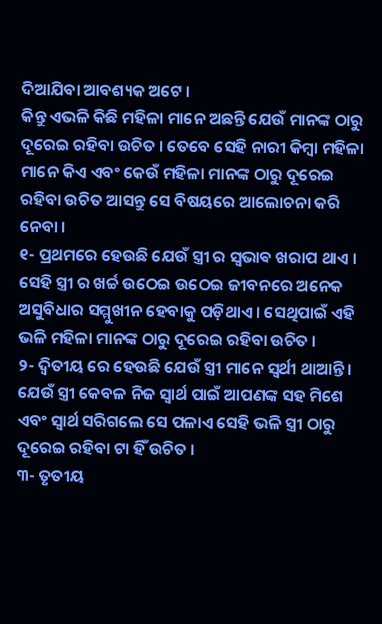ଦିଆଯିବା ଆବଶ୍ୟକ ଅଟେ ।
କିନ୍ତୁ ଏଭଳି କିଛି ମହିଳା ମାନେ ଅଛନ୍ତି ଯେଉଁ ମାନଙ୍କ ଠାରୁ ଦୂରେଇ ରହିବା ଉଚିତ । ତେବେ ସେହି ନାରୀ କିମ୍ବା ମହିଳା ମାନେ କିଏ ଏବଂ କେଉଁ ମହିଳା ମାନଙ୍କ ଠାରୁ ଦୂରେଇ ରହିବା ଉଚିତ ଆସନ୍ତୁ ସେ ବିଷୟରେ ଆଲୋଚନା କରି ନେବା ।
୧- ପ୍ରଥମରେ ହେଉଛି ଯେଉଁ ସ୍ତ୍ରୀ ର ସ୍ଵଭାଵ ଖରାପ ଥାଏ । ସେହି ସ୍ତ୍ରୀ ର ଖର୍ଚ୍ଚ ଉଠେଇ ଉଠେଇ ଜୀବନରେ ଅନେକ ଅସୁବିଧାର ସମ୍ମୁଖୀନ ହେବାକୁ ପଡ଼ିଥାଏ । ସେଥିପାଇଁ ଏହି ଭଳି ମହିଳା ମାନଙ୍କ ଠାରୁ ଦୂରେଇ ରହିବା ଉଚିତ ।
୨- ଦ୍ଵିତୀୟ ରେ ହେଉଛି ଯେଉଁ ସ୍ତ୍ରୀ ମାନେ ସ୍ୱର୍ଥୀ ଥାଆନ୍ତି । ଯେଉଁ ସ୍ତ୍ରୀ କେବଳ ନିଜ ସ୍ୱାର୍ଥ ପାଇଁ ଆପଣଙ୍କ ସହ ମିଶେ ଏବଂ ସ୍ୱାର୍ଥ ସରିଗଲେ ସେ ପଳାଏ ସେହି ଭଳି ସ୍ତ୍ରୀ ଠାରୁ ଦୂରେଇ ରହିବା ଟା ହିଁ ଉଚିତ ।
୩- ତୃତୀୟ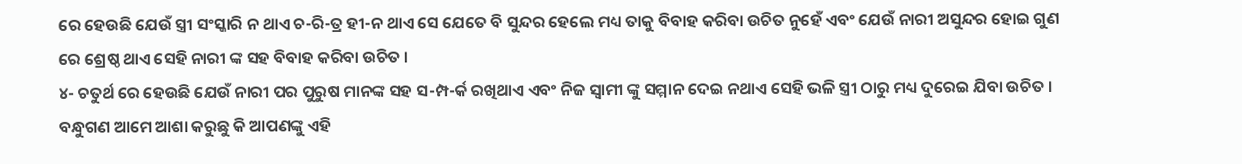ରେ ହେଉଛି ଯେଉଁ ସ୍ତ୍ରୀ ସଂସ୍କାରି ନ ଥାଏ ଚ-ରି-ତ୍ର ହୀ-ନ ଥାଏ ସେ ଯେତେ ବି ସୁନ୍ଦର ହେଲେ ମଧ୍ୟ ତାକୁ ବିବାହ କରିବା ଉଚିତ ନୁହେଁ ଏବଂ ଯେଉଁ ନାରୀ ଅସୁନ୍ଦର ହୋଇ ଗୁଣ ରେ ଶ୍ରେଷ୍ଠ ଥାଏ ସେହି ନାରୀ ଙ୍କ ସହ ବିବାହ କରିବା ଉଚିତ ।
୪- ଚତୁର୍ଥ ରେ ହେଉଛି ଯେଉଁ ନାରୀ ପର ପୁରୁଷ ମାନଙ୍କ ସହ ସ-ମ୍ପ-ର୍କ ରଖିଥାଏ ଏବଂ ନିଜ ସ୍ୱାମୀ ଙ୍କୁ ସମ୍ମାନ ଦେଇ ନଥାଏ ସେହି ଭଳି ସ୍ତ୍ରୀ ଠାରୁ ମଧ୍ୟ ଦୁରେଇ ଯିବା ଉଚିତ ।
ବନ୍ଧୁଗଣ ଆମେ ଆଶା କରୁଛୁ କି ଆପଣଙ୍କୁ ଏହି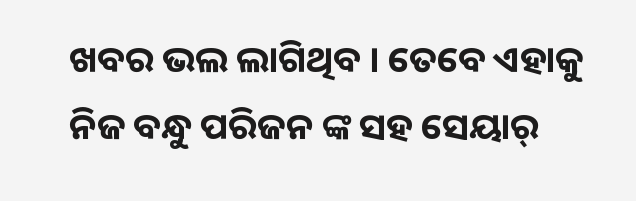ଖବର ଭଲ ଲାଗିଥିବ । ତେବେ ଏହାକୁ ନିଜ ବନ୍ଧୁ ପରିଜନ ଙ୍କ ସହ ସେୟାର୍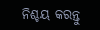ନିଶ୍ଚୟ କରନ୍ତୁ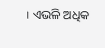। ଏଭଳି ଅଧିକ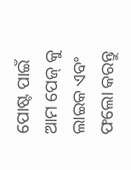ପୋଷ୍ଟ ପାଇଁ ଆମ ପେଜ୍ କୁ ଲାଇକ ଏବଂ ଫଲୋ କରନ୍ତୁ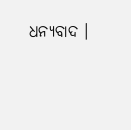ଧନ୍ୟବାଦ ।